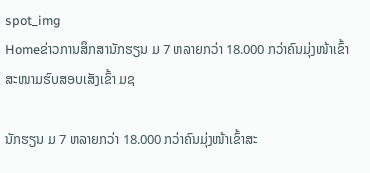spot_img
Homeຂ່າວການສຶກສານັກຮຽນ ມ 7 ຫລາຍກວ່າ 18.000 ກວ່າຄົນມຸ່ງໜ້າເຂົ້າສະໜາມຮົບສອບເສັງເຂົ້າ ມຊ

ນັກຮຽນ ມ 7 ຫລາຍກວ່າ 18.000 ກວ່າຄົນມຸ່ງໜ້າເຂົ້າສະ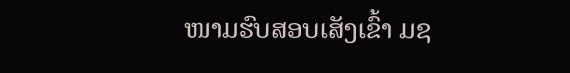ໜາມຮົບສອບເສັງເຂົ້າ ມຊ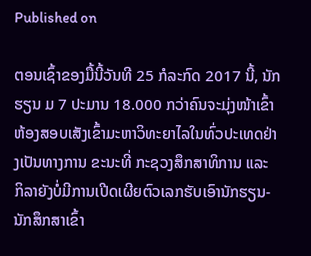Published on

ຕອນເຊົ້າຂອງມື້ນີ້ວັນທີ 25 ກໍລະກົດ 2017 ນີ້, ນັກຮຽນ ມ 7 ປະມານ 18.000 ກວ່າຄົນຈະມຸ່ງໜ້າເຂົ້າຫ້ອງສອບເສັງເຂົ້າມະຫາວິທະຍາໄລໃນທົ່ວປະເທດຢ່າງເປັນທາງການ ຂະນະທີ່ ກະຊວງສຶກສາທິການ ແລະ ກິລາຍັງບໍ່ມີການເປີດເຜີຍຕົວເລກຮັບເອົານັກຮຽນ-ນັກສຶກສາເຂົ້າ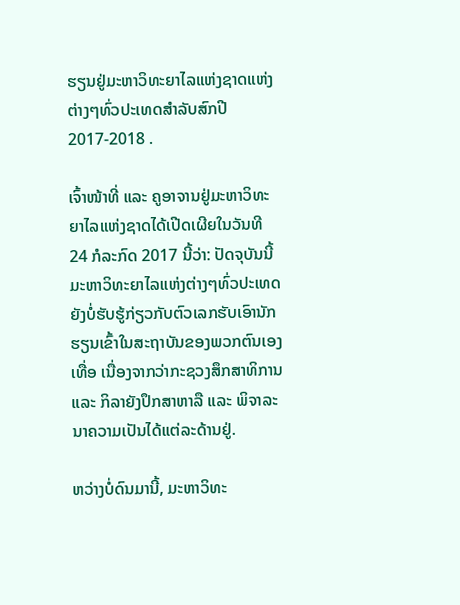ຮຽນຢູ່ມະຫາວິທະຍາໄລແຫ່ງຊາດແຫ່ງຕ່າງໆທົ່ວປະເທດສໍາລັບສົກປີ 2017-2018 .

ເຈົ້າໜ້າທີ່ ແລະ ຄູອາຈານຢູ່ມະຫາວິທະຍາໄລແຫ່ງຊາດໄດ້ເປີດເຜີຍໃນວັນທີ 24 ກໍລະກົດ 2017 ນີ້ວ່າ: ປັດຈຸບັນນີ້ ມະຫາວິທະຍາໄລແຫ່ງຕ່າງໆທົ່ວປະເທດຍັງບໍ່ຮັບຮູ້ກ່ຽວກັບຕົວເລກຮັບເອົານັກຮຽນເຂົ້າໃນສະຖາບັນຂອງພວກຕົນເອງເທື່ອ ເນື່ອງຈາກວ່າກະຊວງສຶກສາທິການ ແລະ ກິລາຍັງປຶກສາຫາລື ແລະ ພິຈາລະນາຄວາມເປັນໄດ້ແຕ່ລະດ້ານຢູ່.

ຫວ່າງບໍ່ດົນມານີ້, ມະຫາວິທະ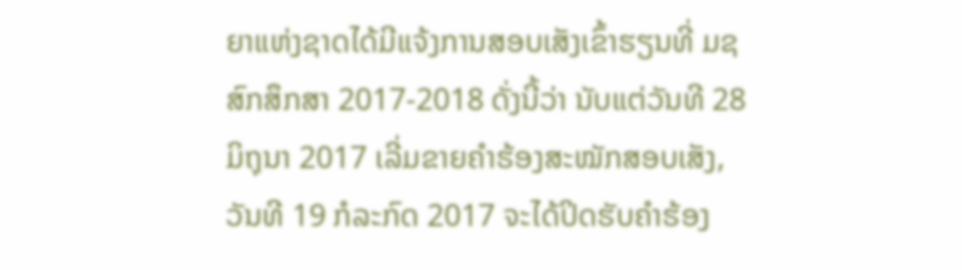ຍາແຫ່ງຊາດໄດ້ມີແຈ້ງການສອບເສັງເຂົ້າຮຽນທີ່ ມຊ ສົກສຶກສາ 2017-2018 ດັ່ງນີ້ວ່າ ນັບແຕ່ວັນທີ 28 ມິຖຸນາ 2017 ເລີ່ມຂາຍຄໍາຮ້ອງສະໝັກສອບເສັງ, ວັນທີ 19 ກໍລະກົດ 2017 ຈະໄດ້ປິດຮັບຄໍາຮ້ອງ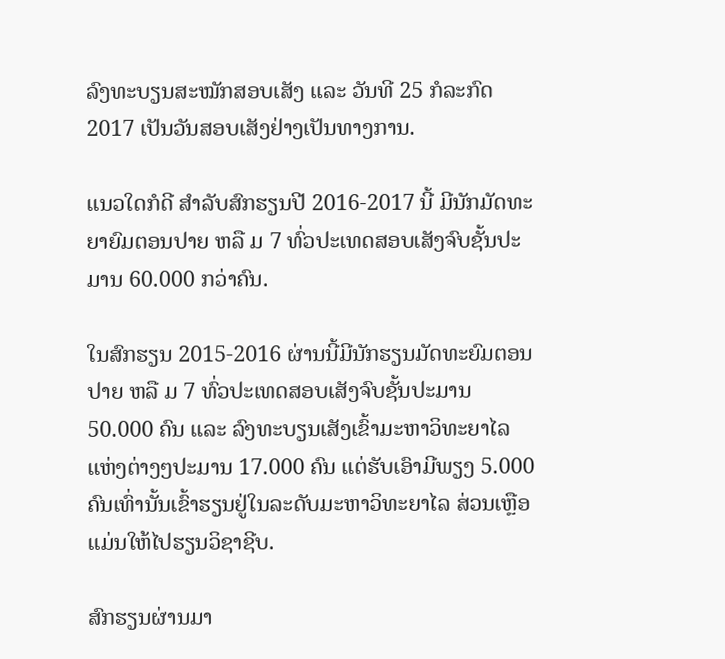ລົງທະບຽນສະໝັກສອບເສັງ ແລະ ວັນທີ 25 ກໍລະກົດ 2017 ເປັນວັນສອບເສັງຢ່າງເປັນທາງການ.

ແນວໃດກໍດີ ສໍາລັບສົກຮຽນປີ 2016-2017 ນີ້ ມີນັກມັດທະຍາຍົມຕອນປາຍ ຫລື ມ 7 ທົ່ວປະເທດສອບເສັງຈົບຊັ້ນປະມານ 60.000 ກວ່າຄົນ.

ໃນສົກຮຽນ 2015-2016 ຜ່ານນີ້ມີນັກຮຽນມັດທະຍົມຕອນປາຍ ຫລື ມ 7 ທົ່ວປະເທດສອບເສັງຈົບຊັ້ນປະມານ 50.000 ຄົນ ແລະ ລົງທະບຽນເສັງເຂົ້າມະຫາວິທະຍາໄລແຫ່ງຕ່າງໆປະມານ 17.000 ຄົນ ແຕ່ຮັບເອົາມີພຽງ 5.000 ຄົນເທົ່ານັ້ນເຂົ້າຮຽນຢູ່ໃນລະດັບມະຫາວິທະຍາໄລ ສ່ວນເຫຼືອແມ່ນໃຫ້ໄປຮຽນວິຊາຊີບ.

ສົກຮຽນຜ່ານມາ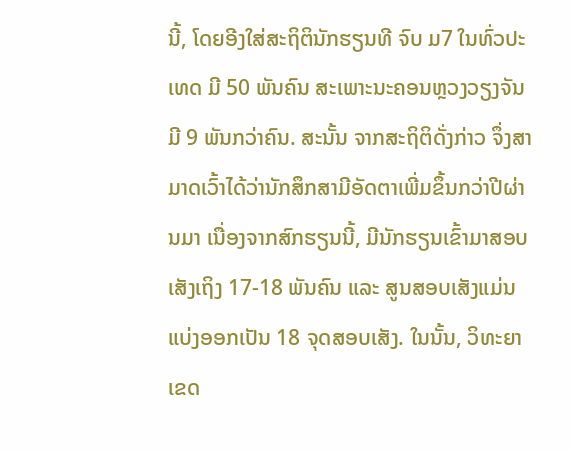ນີ້, ໂດຍອີງໃສ່ສະຖິຕິນັກຮຽນທີ ຈົບ ມ7 ໃນທົ່ວປະເທດ ມີ 50 ພັນຄົນ ສະເພາະນະຄອນຫຼວງວຽງຈັນມີ 9 ພັນກວ່າຄົນ. ສະນັ້ນ ຈາກສະຖິຕິດັ່ງກ່າວ ຈຶ່ງສາມາດເວົ້າໄດ້ວ່ານັກສຶກສາມີອັດຕາເພີ່ມຂຶ້ນກວ່າປີຜ່ານມາ ເນື່ອງຈາກສົກຮຽນນີ້, ມີນັກຮຽນເຂົ້າມາສອບເສັງເຖິງ 17-18 ພັນຄົນ ແລະ ສູນສອບເສັງແມ່ນແບ່ງອອກເປັນ 18 ຈຸດສອບເສັງ. ໃນນັ້ນ, ວິທະຍາເຂດ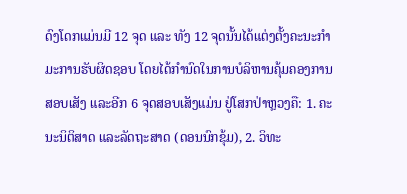ດົງໂດກແມ່ນມີ 12 ຈຸດ ແລະ ທັງ 12 ຈຸດນັ້ນໄດ້ແຕ່ງຕັ້ງຄະນະກຳມະການຮັບຜິດຊອບ ໂດຍໄດ້ກຳນົດໃນການບໍລິຫານຄຸ້ມຄອງການສອບເສັງ ແລະອີກ 6 ຈຸດສອບເສັງແມ່ນ ຢູ່ໂສກປ່າຫຼວງຄື: 1. ຄະນະນິຕິສາດ ແລະລັດຖະສາດ (ດອນນົກຂຸ້ມ), 2. ວິທະ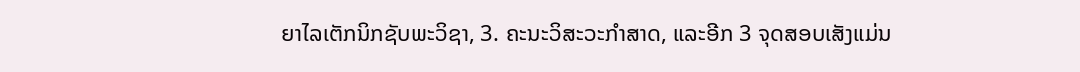ຍາໄລເຕັກນິກຊັບພະວິຊາ, 3. ຄະນະວິສະວະກຳສາດ, ແລະອີກ 3 ຈຸດສອບເສັງແມ່ນ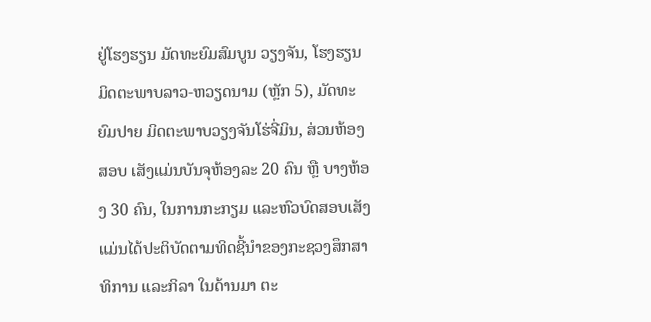ຢູ່ໂຮງຮຽນ ມັດທະຍົມສົມບູນ ວຽງຈັນ, ໂຮງຮຽນມິດຕະພາບລາວ-ຫວຽດນາມ (ຫຼັກ 5), ມັດທະຍົມປາຍ ມິດຕະພາບວຽງຈັນໂຮ່ຈີ່ມິນ, ສ່ວນຫ້ອງສອບ ເສັງແມ່ນບັນຈຸຫ້ອງລະ 20 ຄົນ ຫຼື ບາງຫ້ອງ 30 ຄົນ, ໃນການກະກຽມ ແລະຫົວບົດສອບເສັງ ແມ່ນໄດ້ປະຕິບັດຕາມທິດຊີ້ນຳຂອງກະຊວງສຶກສາທິການ ແລະກິລາ ໃນດ້ານມາ ຕະ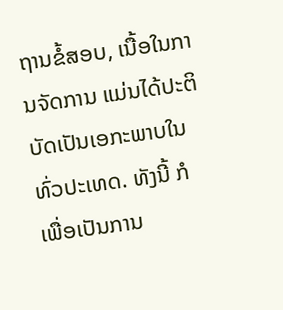ຖານຂໍ້ສອບ, ເນື້ອໃນການຈັດການ ແມ່ນໄດ້ປະຕິບັດເປັນເອກະພາບໃນທົ່ວປະເທດ. ທັງນີ້ ກໍເພື່ອເປັນການ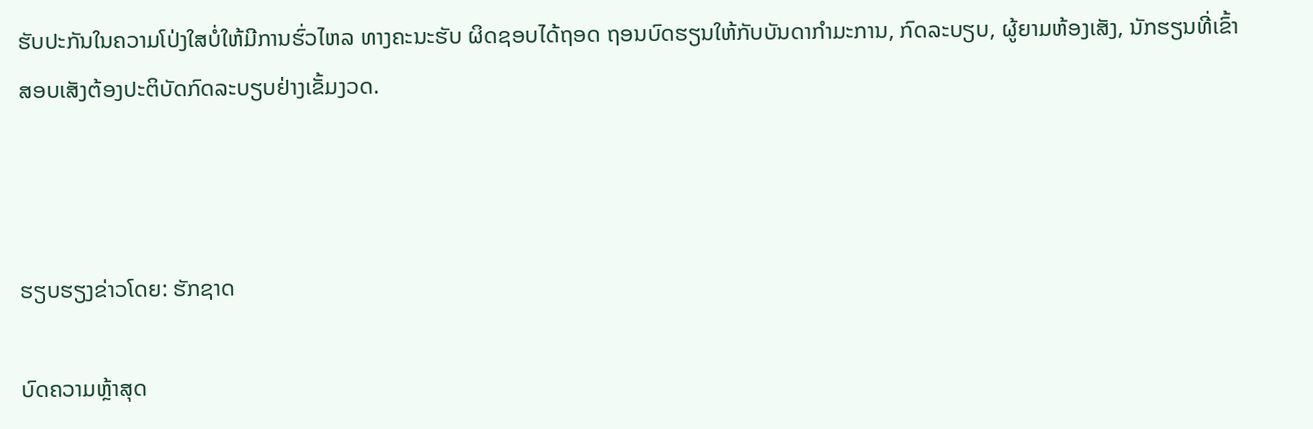ຮັບປະກັນໃນຄວາມໂປ່ງໃສບໍ່ໃຫ້ມີການຮົ່ວໄຫລ ທາງຄະນະຮັບ ຜິດຊອບໄດ້ຖອດ ຖອນບົດຮຽນໃຫ້ກັບບັນດາກຳມະການ, ກົດລະບຽບ, ຜູ້ຍາມຫ້ອງເສັງ, ນັກຮຽນທີ່ເຂົ້າສອບເສັງຕ້ອງປະຕິບັດກົດລະບຽບຢ່າງເຂັ້ມງວດ.



ຮຽບຮຽງຂ່າວໂດຍ: ຮັກຊາດ

ບົດຄວາມຫຼ້າສຸດ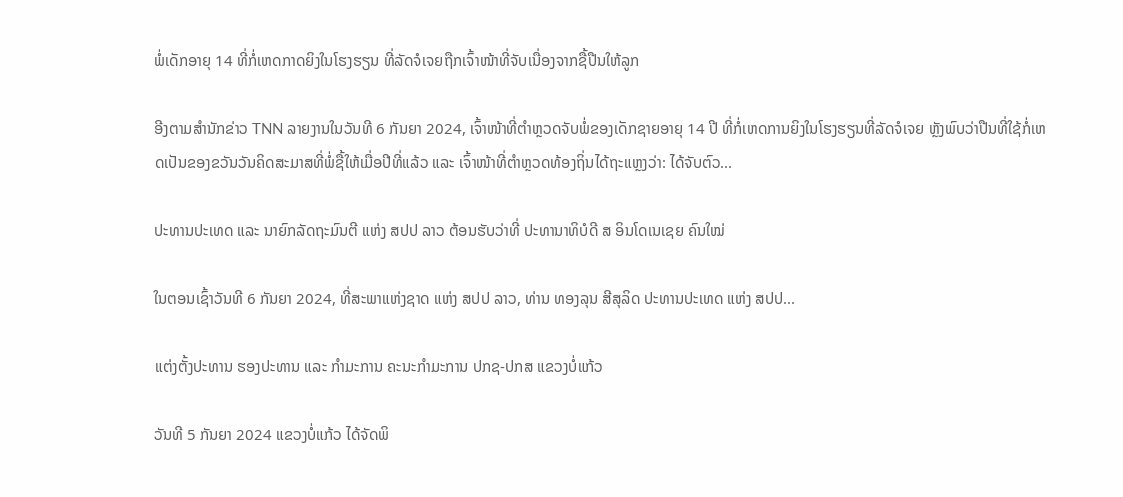ພໍ່ເດັກອາຍຸ 14 ທີ່ກໍ່ເຫດກາດຍິງໃນໂຮງຮຽນ ທີ່ລັດຈໍເຈຍຖືກເຈົ້າໜ້າທີ່ຈັບເນື່ອງຈາກຊື້ປືນໃຫ້ລູກ

ອີງຕາມສຳນັກຂ່າວ TNN ລາຍງານໃນວັນທີ 6 ກັນຍາ 2024, ເຈົ້າໜ້າທີ່ຕຳຫຼວດຈັບພໍ່ຂອງເດັກຊາຍອາຍຸ 14 ປີ ທີ່ກໍ່ເຫດການຍິງໃນໂຮງຮຽນທີ່ລັດຈໍເຈຍ ຫຼັງພົບວ່າປືນທີ່ໃຊ້ກໍ່ເຫດເປັນຂອງຂວັນວັນຄິດສະມາສທີ່ພໍ່ຊື້ໃຫ້ເມື່ອປີທີ່ແລ້ວ ແລະ ເຈົ້າໜ້າທີ່ຕຳຫຼວດທ້ອງຖິ່ນໄດ້ຖະແຫຼງວ່າ: ໄດ້ຈັບຕົວ...

ປະທານປະເທດ ແລະ ນາຍົກລັດຖະມົນຕີ ແຫ່ງ ສປປ ລາວ ຕ້ອນຮັບວ່າທີ່ ປະທານາທິບໍດີ ສ ອິນໂດເນເຊຍ ຄົນໃໝ່

ໃນຕອນເຊົ້າວັນທີ 6 ກັນຍາ 2024, ທີ່ສະພາແຫ່ງຊາດ ແຫ່ງ ສປປ ລາວ, ທ່ານ ທອງລຸນ ສີສຸລິດ ປະທານປະເທດ ແຫ່ງ ສປປ...

ແຕ່ງຕັ້ງປະທານ ຮອງປະທານ ແລະ ກຳມະການ ຄະນະກຳມະການ ປກຊ-ປກສ ແຂວງບໍ່ແກ້ວ

ວັນທີ 5 ກັນຍາ 2024 ແຂວງບໍ່ແກ້ວ ໄດ້ຈັດພິ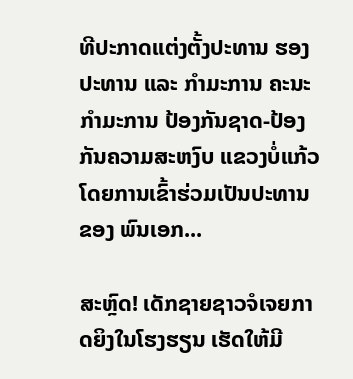ທີປະກາດແຕ່ງຕັ້ງປະທານ ຮອງປະທານ ແລະ ກຳມະການ ຄະນະກຳມະການ ປ້ອງກັນຊາດ-ປ້ອງກັນຄວາມສະຫງົບ ແຂວງບໍ່ແກ້ວ ໂດຍການເຂົ້າຮ່ວມເປັນປະທານຂອງ ພົນເອກ...

ສະຫຼົດ! ເດັກຊາຍຊາວຈໍເຈຍກາດຍິງໃນໂຮງຮຽນ ເຮັດໃຫ້ມີ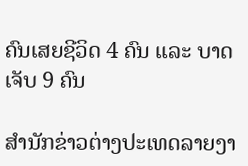ຄົນເສຍຊີວິດ 4 ຄົນ ແລະ ບາດເຈັບ 9 ຄົນ

ສຳນັກຂ່າວຕ່າງປະເທດລາຍງາ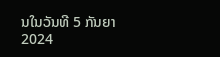ນໃນວັນທີ 5 ກັນຍາ 2024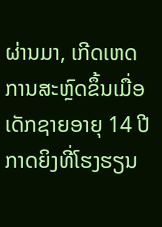ຜ່ານມາ, ເກີດເຫດການສະຫຼົດຂຶ້ນເມື່ອເດັກຊາຍອາຍຸ 14 ປີກາດຍິງທີ່ໂຮງຮຽນ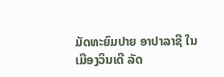ມັດທະຍົມປາຍ ອາປາລາຊີ ໃນເມືອງວິນເດີ ລັດ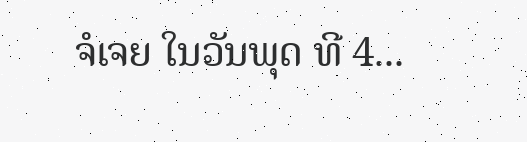ຈໍເຈຍ ໃນວັນພຸດ ທີ 4...